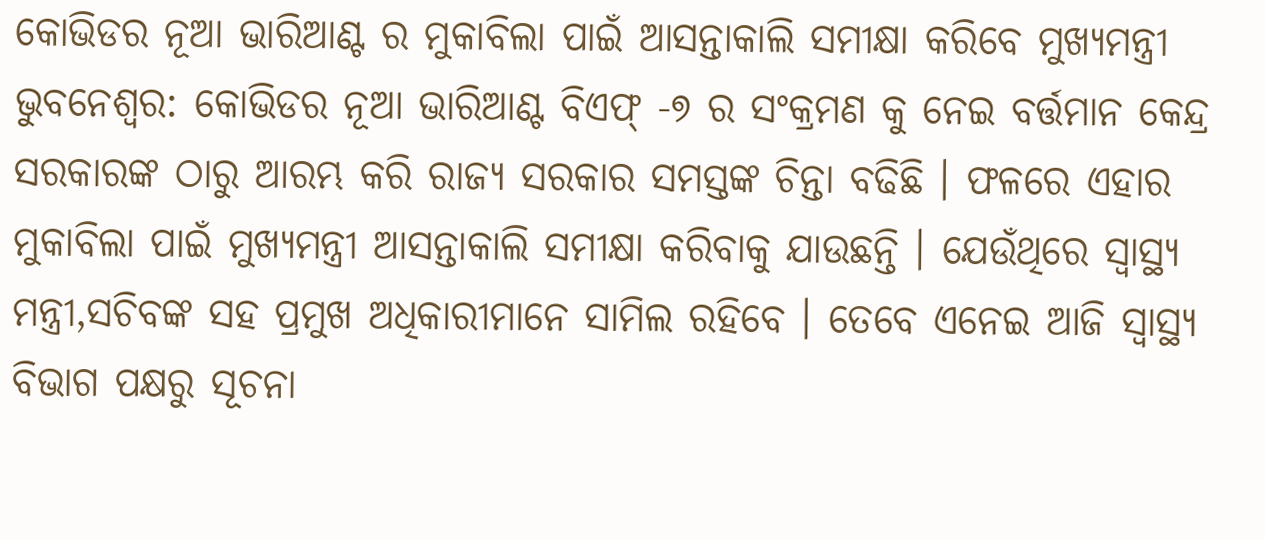କୋଭିଡର ନୂଆ ଭାରିଆଣ୍ଟ ର ମୁକାବିଲା ପାଇଁ ଆସନ୍ତାକାଲି ସମୀକ୍ଷା କରିବେ ମୁଖ୍ୟମନ୍ତ୍ରୀ
ଭୁବନେଶ୍ୱର: କୋଭିଡର ନୂଆ ଭାରିଆଣ୍ଟ ବିଏଫ୍ -୭ ର ସଂକ୍ରମଣ କୁ ନେଇ ବର୍ତ୍ତମାନ କେନ୍ଦ୍ର ସରକାରଙ୍କ ଠାରୁ ଆରମ୍ଭ କରି ରାଜ୍ୟ ସରକାର ସମସ୍ତଙ୍କ ଚିନ୍ତା ବଢିଛି । ଫଳରେ ଏହାର ମୁକାବିଲା ପାଇଁ ମୁଖ୍ୟମନ୍ତ୍ରୀ ଆସନ୍ତାକାଲି ସମୀକ୍ଷା କରିବାକୁ ଯାଉଛନ୍ତି । ଯେଉଁଥିରେ ସ୍ୱାସ୍ଥ୍ୟ ମନ୍ତ୍ରୀ,ସଚିବଙ୍କ ସହ ପ୍ରମୁଖ ଅଧିକାରୀମାନେ ସାମିଲ ରହିବେ । ତେବେ ଏନେଇ ଆଜି ସ୍ୱାସ୍ଥ୍ୟ ବିଭାଗ ପକ୍ଷରୁ ସୂଚନା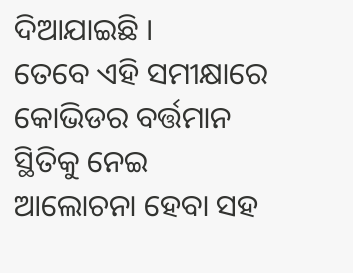ଦିଆଯାଇଛି ।
ତେବେ ଏହି ସମୀକ୍ଷାରେ କୋଭିଡର ବର୍ତ୍ତମାନ ସ୍ଥିତିକୁ ନେଇ ଆଲୋଚନା ହେବା ସହ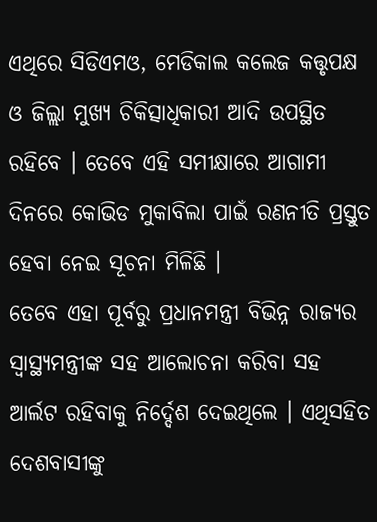ଏଥିରେ ସିଡିଏମଓ, ମେଡିକାଲ କଲେଜ କତ୍ତୃପକ୍ଷ ଓ ଜିଲ୍ଲା ମୁଖ୍ୟ ଚିକିତ୍ସାଧିକାରୀ ଆଦି ଉପସ୍ଥିତ ରହିବେ । ତେବେ ଏହି ସମୀକ୍ଷାରେ ଆଗାମୀ ଦିନରେ କୋଭିଡ ମୁକାବିଲା ପାଇଁ ରଣନୀତି ପ୍ରସ୍ତୁତ ହେବା ନେଇ ସୂଚନା ମିଳିଛି ।
ତେବେ ଏହା ପୂର୍ବରୁ ପ୍ରଧାନମନ୍ତ୍ରୀ ବିଭିନ୍ନ ରାଜ୍ୟର ସ୍ୱାସ୍ଥ୍ୟମନ୍ତ୍ରୀଙ୍କ ସହ ଆଲୋଚନା କରିବା ସହ ଆର୍ଲଟ ରହିବାକୁ ନିର୍ଦ୍ଦେଶ ଦେଇଥିଲେ । ଏଥିସହିତ ଦେଶବାସୀଙ୍କୁ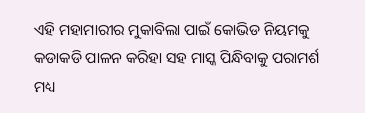ଏହି ମହାମାରୀର ମୁକାବିଲା ପାଇଁ କୋଭିଡ ନିୟମକୁ କଡାକଡି ପାଳନ କରିହା ସହ ମାସ୍କ ପିନ୍ଧିବାକୁ ପରାମର୍ଶ ମଧ୍ୟ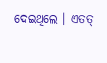ଦେଇଥିଲେ । ଏତତ୍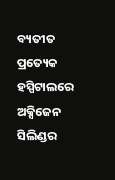ବ୍ୟତୀତ ପ୍ରତ୍ୟେକ ହସ୍ପିଟାଲରେ ଅକ୍ସିଜେନ ସିଲିଣ୍ଡର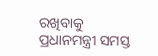ରଖିବାକୁ ପ୍ରଧାନମନ୍ତ୍ରୀ ସମସ୍ତ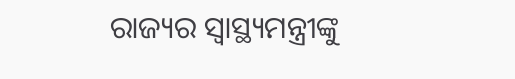ରାଜ୍ୟର ସ୍ୱାସ୍ଥ୍ୟମନ୍ତ୍ରୀଙ୍କୁ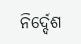ନିର୍ଦ୍ଦେଶ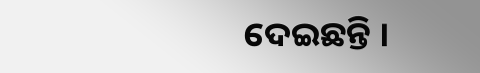ଦେଇଛନ୍ତି ।